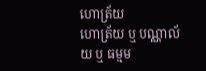ហោត្រ័យ
ហោត្រ័យ ឬ បណ្ណាល័យ ឬ ធម្មម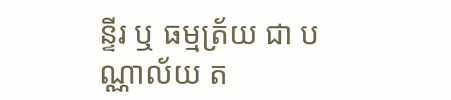ន្ទីរ ឬ ធម្មត្រ័យ ជា បណ្ណាល័យ ត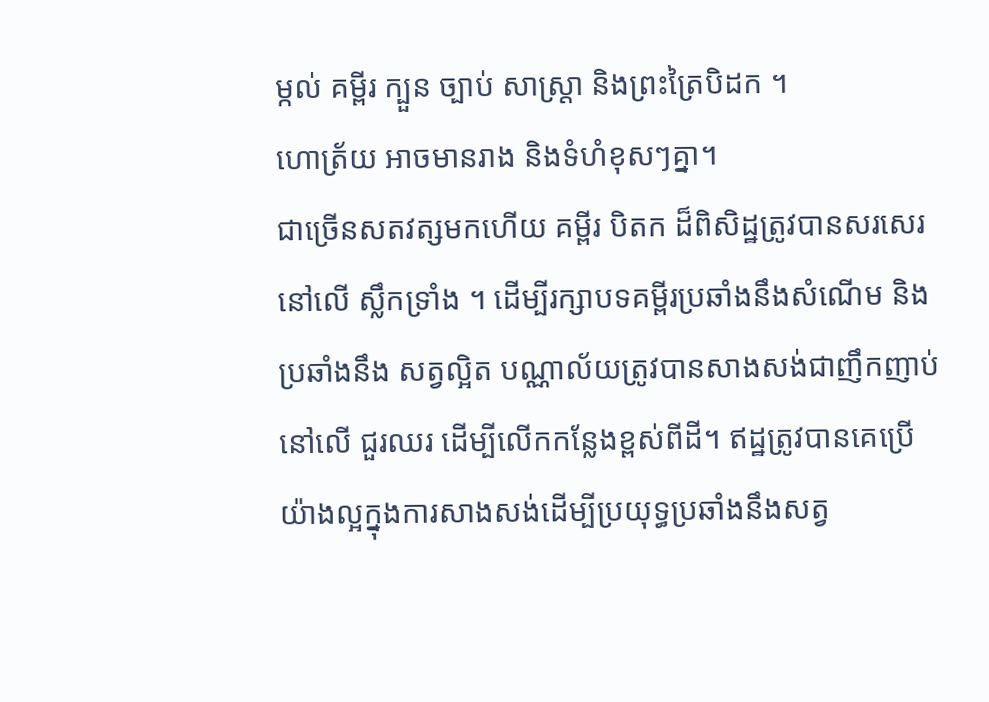ម្កល់ គម្ពីរ ក្បួន ច្បាប់ សាស្ត្រា និងព្រះត្រៃបិដក ។
ហោត្រ័យ អាចមានរាង និងទំហំខុសៗគ្នា។
ជាច្រើនសតវត្សមកហើយ គម្ពីរ បិតក ដ៏ពិសិដ្ឋត្រូវបានសរសេរនៅលើ ស្លឹកទ្រាំង ។ ដើម្បីរក្សាបទគម្ពីរប្រឆាំងនឹងសំណើម និងប្រឆាំងនឹង សត្វល្អិត បណ្ណាល័យត្រូវបានសាងសង់ជាញឹកញាប់នៅលើ ជួរឈរ ដើម្បីលើកកន្លែងខ្ពស់ពីដី។ ឥដ្ឋត្រូវបានគេប្រើយ៉ាងល្អក្នុងការសាងសង់ដើម្បីប្រយុទ្ធប្រឆាំងនឹងសត្វ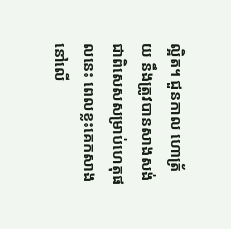ល្អិត។ ជួនកាល ហោត្រ័យ នឹងត្រូវបានសាងសង់ ជាពិសេសសម្រាប់ហេតុផលនេះ ពេលខ្លះគេកសាងនៅលើ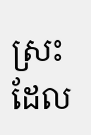ស្រះដែល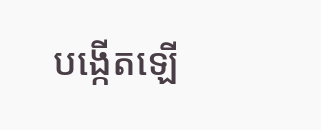បង្កើតឡើ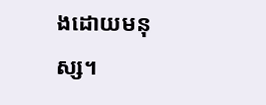ងដោយមនុស្ស។